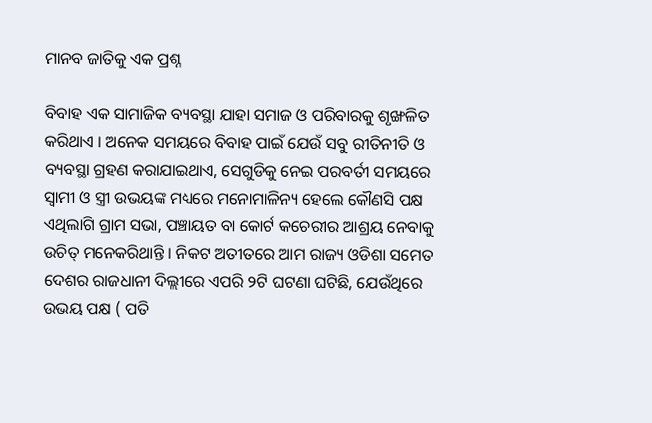ମାନବ ଜାତିକୁ ଏକ ପ୍ରଶ୍ନ

ବିବାହ ଏକ ସାମାଜିକ ବ୍ୟବସ୍ଥା ଯାହା ସମାଜ ଓ ପରିବାରକୁ ଶୃଙ୍ଖଳିତ କରିଥାଏ । ଅନେକ ସମୟରେ ବିବାହ ପାଇଁ ଯେଉଁ ସବୁ ରୀତିନୀତି ଓ ବ୍ୟବସ୍ଥା ଗ୍ରହଣ କରାଯାଇଥାଏ, ସେଗୁଡିକୁ ନେଇ ପରବର୍ତୀ ସମୟରେ ସ୍ୱାମୀ ଓ ସ୍ତ୍ରୀ ଉଭୟଙ୍କ ମଧ୍ୟରେ ମନୋମାଳିନ୍ୟ ହେଲେ କୌଣସି ପକ୍ଷ ଏଥିଲାଗି ଗ୍ରାମ ସଭା, ପଞ୍ଚାୟତ ବା କୋର୍ଟ କଚେରୀର ଆଶ୍ରୟ ନେବାକୁ ଉଚିତ୍ ମନେକରିଥାନ୍ତି । ନିକଟ ଅତୀତରେ ଆମ ରାଜ୍ୟ ଓଡିଶା ସମେତ ଦେଶର ରାଜଧାନୀ ଦିଲ୍ଲୀରେ ଏପରି ୨ଟି ଘଟଣା ଘଟିଛି, ଯେଉଁଥିରେ ଉଭୟ ପକ୍ଷ ( ପତି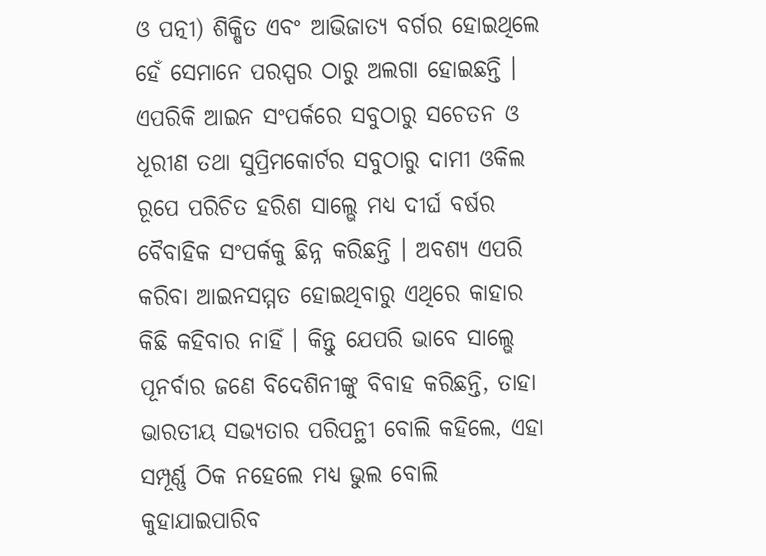ଓ ପତ୍ନୀ) ଶିକ୍ଷିତ ଏବଂ ଆଭିଜାତ୍ୟ ବର୍ଗର ହୋଇଥିଲେ ହେଁ ସେମାନେ ପରସ୍ପର ଠାରୁ ଅଲଗା ହୋଇଛନ୍ତି । ଏପରିକି ଆଇନ ସଂପର୍କରେ ସବୁଠାରୁ ସଚେତନ ଓ ଧୂରୀଣ ତଥା ସୁପ୍ରିମକୋର୍ଟର ସବୁଠାରୁ ଦାମୀ ଓକିଲ ରୂପେ ପରିଚିତ ହରିଶ ସାଲ୍ଭେ ମଧ୍ୟ ଦୀର୍ଘ ବର୍ଷର ବୈବାହିକ ସଂପର୍କକୁ ଛିନ୍ନ କରିଛନ୍ତି । ଅବଶ୍ୟ ଏପରି କରିବା ଆଇନସମ୍ମତ ହୋଇଥିବାରୁ ଏଥିରେ କାହାର କିଛି କହିବାର ନାହିଁ । କିନ୍ତୁ ଯେପରି ଭାବେ ସାଲ୍ଭେ ପୂନର୍ବାର ଜଣେ ବିଦେଶିନୀଙ୍କୁ ବିବାହ କରିଛନ୍ତି, ତାହା ଭାରତୀୟ ସଭ୍ୟତାର ପରିପନ୍ଥୀ ବୋଲି କହିଲେ, ଏହା ସମ୍ପୂର୍ଣ୍ଣ ଠିକ ନହେଲେ ମଧ୍ୟ ଭୁଲ ବୋଲି କୁହାଯାଇପାରିବ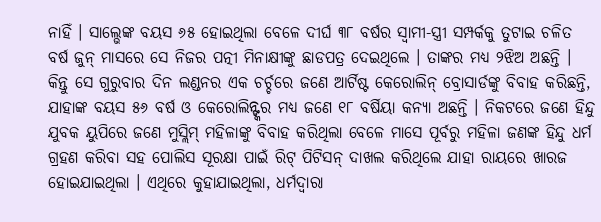ନାହିଁ । ସାଲ୍ଭେଙ୍କ ବୟସ ୬୫ ହୋଇଥିଲା ବେଳେ ଦୀର୍ଘ ୩୮ ବର୍ଷର ସ୍ୱାମୀ-ସ୍ତ୍ରୀ ସମ୍ପର୍କକୁ ତୁଟାଇ ଚଳିତ ବର୍ଷ ଜୁନ୍ ମାସରେ ସେ ନିଜର ପତ୍ନୀ ମିନାକ୍ଷୀଙ୍କୁ ଛାଡପତ୍ର ଦେଇଥିଲେ । ତାଙ୍କର ମଧ୍ୟ ୨ଝିଅ ଅଛନ୍ତି । କିନ୍ତୁ ସେ ଗୁରୁବାର ଦିନ ଲଣ୍ଡନର ଏକ ଚର୍ଚ୍ଚରେ ଜଣେ ଆର୍ଟିଷ୍ଟ କେରୋଲିନ୍ ବ୍ରୋସାର୍ଡଙ୍କୁ ବିବାହ କରିଛନ୍ତି, ଯାହାଙ୍କ ବୟସ ୫୬ ବର୍ଷ ଓ କେରୋଲିନ୍ଙ୍କର ମଧ୍ୟ ଜଣେ ୧୮ ବର୍ଷିୟା କନ୍ୟା ଅଛନ୍ତି । ନିକଟରେ ଜଣେ ହିନ୍ଦୁ ଯୁବକ ୟୁପିରେ ଜଣେ ମୁସ୍ଲିମ୍ ମହିଳାଙ୍କୁ ବିବାହ କରିଥିଲା ବେଳେ ମାସେ ପୂର୍ବରୁ ମହିଳା ଜଣଙ୍କ ହିନ୍ଦୁ ଧର୍ମ ଗ୍ରହଣ କରିବା ସହ ପୋଲିସ ସୂରକ୍ଷା ପାଇଁ ରିଟ୍ ପିଟିସନ୍ ଦାଖଲ କରିଥିଲେ ଯାହା ରାୟରେ ଖାରଜ ହୋଇଯାଇଥିଲା । ଏଥିରେ କୁହାଯାଇଥିଲା, ଧର୍ମଦ୍ୱାରା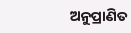ଅନୁପ୍ରାଣିତ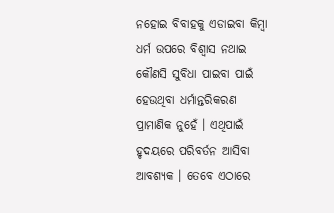ନହୋଇ ବିବାହକୁ ଏଡାଇବା କିମ୍ବା ଧର୍ମ ଉପରେ ବିଶ୍ୱାସ ନଥାଇ କୌଣସି ସୁବିଧା ପାଇବା ପାଇଁ ହେଉଥିବା ଧର୍ମାନ୍ତରିକରଣ ପ୍ରାମାଣିକ ନୁହେଁ । ଏଥିପାଇଁ ହୃଦୟରେ ପରିବର୍ତନ ଆସିବା ଆବଶ୍ୟକ । ତେବେ ଏଠାରେ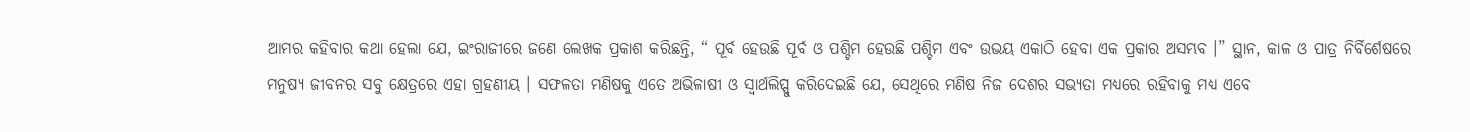ଆମର କହିବାର କଥା ହେଲା ଯେ, ଇଂରାଜୀରେ ଜଣେ ଲେଖକ ପ୍ରକାଶ କରିଛନ୍ତି, “ ପୂର୍ବ ହେଉଛି ପୂର୍ବ ଓ ପଶ୍ଚିମ ହେଉଛି ପଶ୍ଚିମ ଏବଂ ଉଭୟ ଏକାଠି ହେବା ଏକ ପ୍ରକାର ଅସମ୍ଭବ ।” ସ୍ଥାନ, କାଳ ଓ ପାତ୍ର ନିର୍ବିର୍ଶେଷରେ ମନୁଷ୍ୟ ଜୀବନର ସବୁ କ୍ଷେତ୍ରରେ ଏହା ଗ୍ରହଣୀୟ । ସଫଳତା ମଣିଷକୁ ଏତେ ଅଭିଳାଷୀ ଓ ସ୍ୱାର୍ଥଲିପ୍ସୁ କରିଦେଇଛି ଯେ, ସେଥିରେ ମଣିଷ ନିଜ ଦେଶର ସଭ୍ୟତା ମଧ୍ୟରେ ରହିବାକୁ ମଧ୍ୟ ଏବେ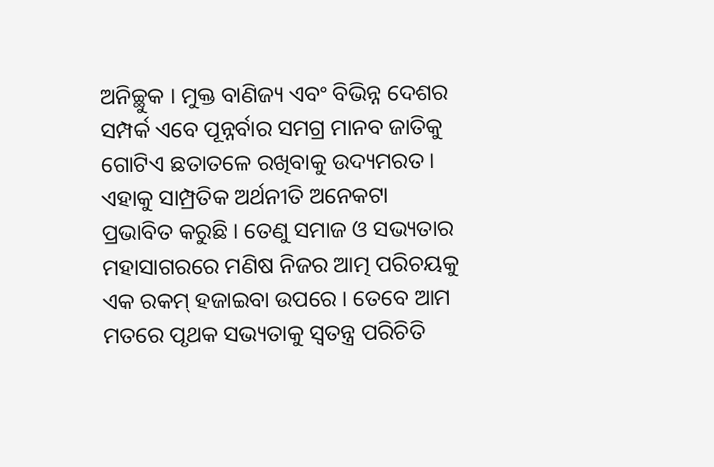ଅନିଚ୍ଛୁକ । ମୁକ୍ତ ବାଣିଜ୍ୟ ଏବଂ ବିଭିନ୍ନ ଦେଶର ସମ୍ପର୍କ ଏବେ ପୂନ୍ନର୍ବାର ସମଗ୍ର ମାନବ ଜାତିକୁ ଗୋଟିଏ ଛତାତଳେ ରଖିବାକୁ ଉଦ୍ୟମରତ । ଏହାକୁ ସାମ୍ପ୍ରତିକ ଅର୍ଥନୀତି ଅନେକଟା ପ୍ରଭାବିତ କରୁଛି । ତେଣୁ ସମାଜ ଓ ସଭ୍ୟତାର ମହାସାଗରରେ ମଣିଷ ନିଜର ଆତ୍ମ ପରିଚୟକୁ ଏକ ରକମ୍ ହଜାଇବା ଉପରେ । ତେବେ ଆମ ମତରେ ପୃଥକ ସଭ୍ୟତାକୁ ସ୍ୱତନ୍ତ୍ର ପରିଚିତି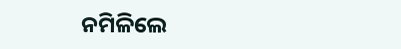ନମିଳିଲେ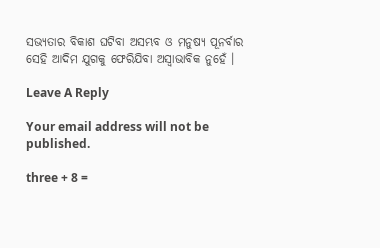ସଭ୍ୟତାର ବିକାଶ ଘଟିବା ଅସମ୍ଭବ ଓ ମନୁଷ୍ୟ ପୂନର୍ବାର ସେହି ଆଦିମ ଯୁଗକୁ ଫେରିଯିବା ଅସ୍ୱାଭାବିକ ନୁହେଁ ।

Leave A Reply

Your email address will not be published.

three + 8 =